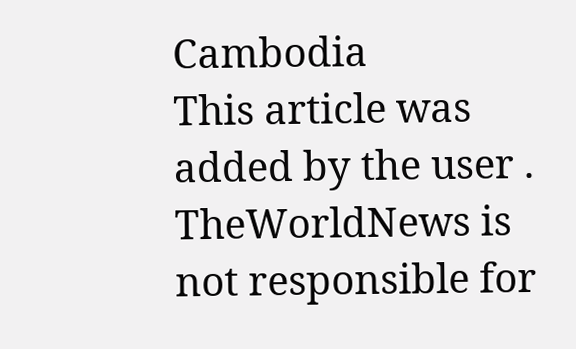Cambodia
This article was added by the user . TheWorldNews is not responsible for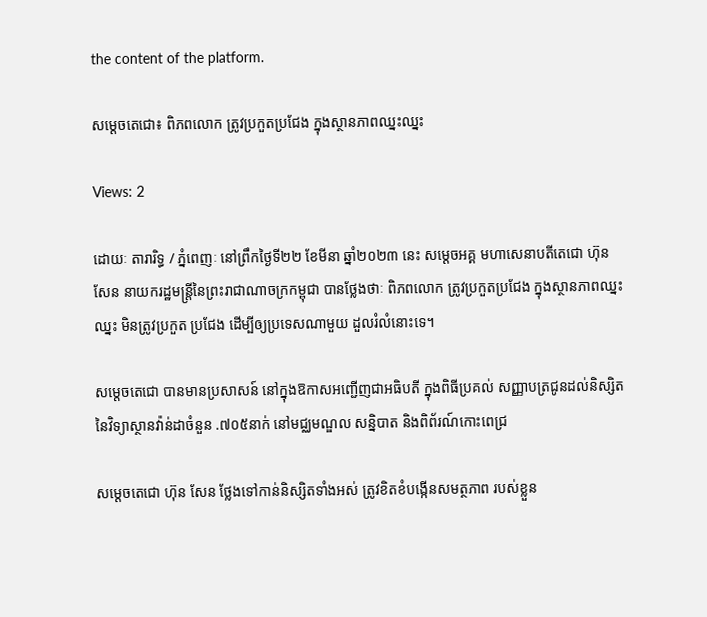the content of the platform.

សម្តេចតេជោ៖ ពិភពលោក ត្រូវប្រកួតប្រជែង ក្នុងស្ថានភាពឈ្នះឈ្នះ

Views: 2

ដោយៈ តារារិទ្ធ / ភ្នំពេញៈ នៅព្រឹកថ្ងៃទី២២ ខែមីនា ឆ្នាំ២០២៣ នេះ សម្តេចអគ្គ មហាសេនាបតីតេជោ ហ៊ុន សែន នាយករដ្ឋមន្ត្រីនៃព្រះរាជាណាចក្រកម្ពុជា បានថ្លែងថាៈ ពិភពលោក ត្រូវប្រកួតប្រជែង ក្នុងស្ថានភាពឈ្នះឈ្នះ មិនត្រូវប្រកួត ប្រជែង ដើម្បីឲ្យប្រទេសណាមួយ ដួលរំលំនោះទេ។

សម្តេចតេជោ បានមានប្រសាសន៍ នៅក្នុងឱកាសអញ្ជើញជាអធិបតី ក្នុងពិធីប្រគល់ សញ្ញាបត្រជូនដល់និស្សិត នៃវិទ្យាស្ថានវ៉ាន់ដាចំនួន .៧០៥នាក់ នៅមជ្ឈមណ្ឌល សន្និបាត និងពិព័រណ៍កោះពេជ្រ

សម្ដេចតេជោ ហ៊ុន សែន ថ្លែងទៅកាន់និស្សិតទាំងអស់ ត្រូវខិតខំបង្កើនសមត្ថភាព របស់ខ្លួន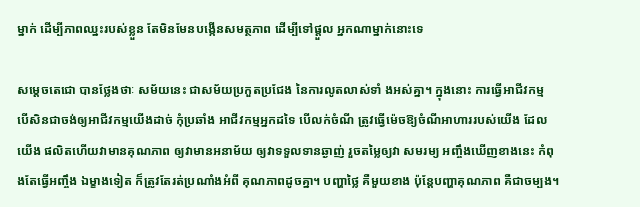ម្នាក់ ដើម្បីភាពឈ្នះរបស់ខ្លួន តែមិនមែនបង្កើនសមត្ថភាព ដើម្បីទៅផ្តួល អ្នកណាម្នាក់នោះទេ

សម្តេចតេជោ បានថ្លែងថាៈ សម័យនេះ ជាសម័យប្រកួតប្រជែង នៃការលូតលាស់ទាំ ងអស់គ្នា។ ក្នុងនោះ ការធ្វើអាជីវកម្ម បើសិនជាចង់ឲ្យអាជីវកម្មយើងដាច់ កុំប្រឆាំង អាជីវកម្មអ្នកដទៃ បើលក់ចំណី ត្រូវធ្វើម៉េចឱ្យចំណីអាហាររបស់យើង ដែលយើង ផលិតហើយវាមានគុណភាព ឲ្យវាមានអនាម័យ ឲ្យវាទទួលទានឆ្ងាញ់ រួចតម្លៃឲ្យវា សមរម្យ អញ្ចឹងឃើញខាងនេះ កំពុងតែធ្វើអញ្ចឹង ឯម្ខាងទៀត ក៏ត្រូវតែរត់ប្រណាំងអំពី គុណភាពដូចគ្នា។ បញ្ហាថ្លៃ គឺមួយខាង ប៉ុន្តែបញ្ហាគុណភាព គឺជាចម្បង។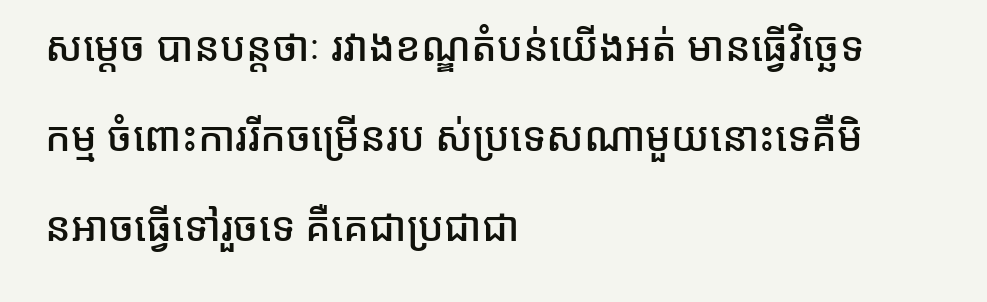សម្តេច បានបន្តថាៈ រវាងខណ្ឌតំបន់យើងអត់ មានធ្វើវិច្ឆេទកម្ម ចំពោះការរីកចម្រើនរប ស់ប្រទេសណាមួយនោះទេគឺមិនអាចធ្វើទៅរួចទេ គឺគេជាប្រជាជា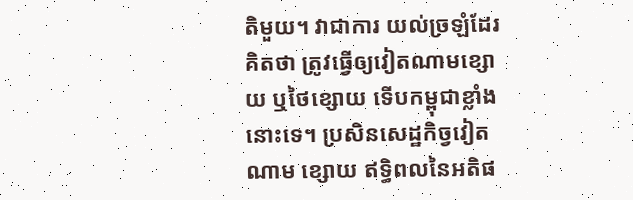តិមួយ។ វាជាការ យល់ច្រឡំដែរ គិតថា ត្រូវធ្វើឲ្យវៀតណាមខ្សោយ ឬថៃខ្សោយ ទើបកម្ពុជាខ្លាំងនោះទេ។ ប្រសិនសេដ្ឋកិច្វវៀតណាម ខ្សោយ ឥទ្ធិពលនៃអតិផ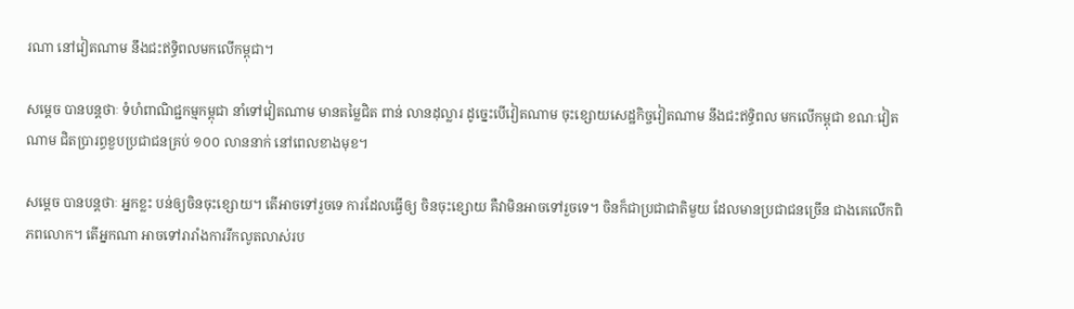រណា នៅវៀតណាម នឹងជះឥទ្ធិពលមកលើកម្ពុជា។

សម្តេច បានបន្តថាៈ ទំហំពាណិជ្ជកម្មកម្ពុជា នាំទៅវៀតណាម មានតម្លៃជិត ពាន់ លានដុល្លារ ដូច្នេះបើវៀតណាម ចុះខ្សោយសេដ្ឋកិច្ចវៀតណាម នឹងជះឥទ្ធិពល មកលើកម្ពុជា ខណៈវៀតណាម ជិតប្រារព្ធខួបប្រជាជនគ្រប់ ១០០ លាននាក់ នៅពេលខាងមុខ។

សម្តេច បានបន្តថាៈ អ្នកខ្លះ បន់ឲ្យចិនចុះខ្សោយ។ តើអាចទៅរួចទេ ការដែលធ្វើឲ្យ ចិនចុះខ្សោយ គឺវាមិនអាចទៅរួចទេ។ ចិនក៏ជាប្រជាជាតិមួយ ដែលមានប្រជាជនច្រើន ជាងគេលើកពិភពលោក។ តើអ្នកណា អាចទៅរារាំងការរីកលូតលាស់រប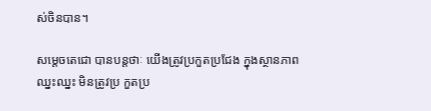ស់ចិនបាន។

សម្តេចតេជោ បានបន្តថាៈ យើងត្រូវប្រកួតប្រជែង ក្នុងស្ថានភាពឈ្នះឈ្នះ មិនត្រូវប្រ កួតប្រ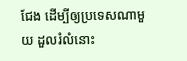ជែង ដើម្បីឲ្យប្រទេសណាមួយ ដួលរំលំនោះ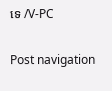ទេ /V-PC

Post navigation